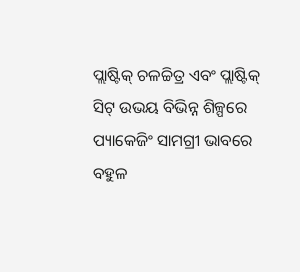ପ୍ଲାଷ୍ଟିକ୍ ଚଳଚ୍ଚିତ୍ର ଏବଂ ପ୍ଲାଷ୍ଟିକ୍ ସିଟ୍ ଉଭୟ ବିଭିନ୍ନ ଶିଳ୍ପରେ ପ୍ୟାକେଜିଂ ସାମଗ୍ରୀ ଭାବରେ ବହୁଳ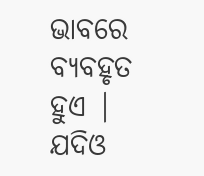ଭାବରେ ବ୍ୟବହୃତ ହୁଏ | ଯଦିଓ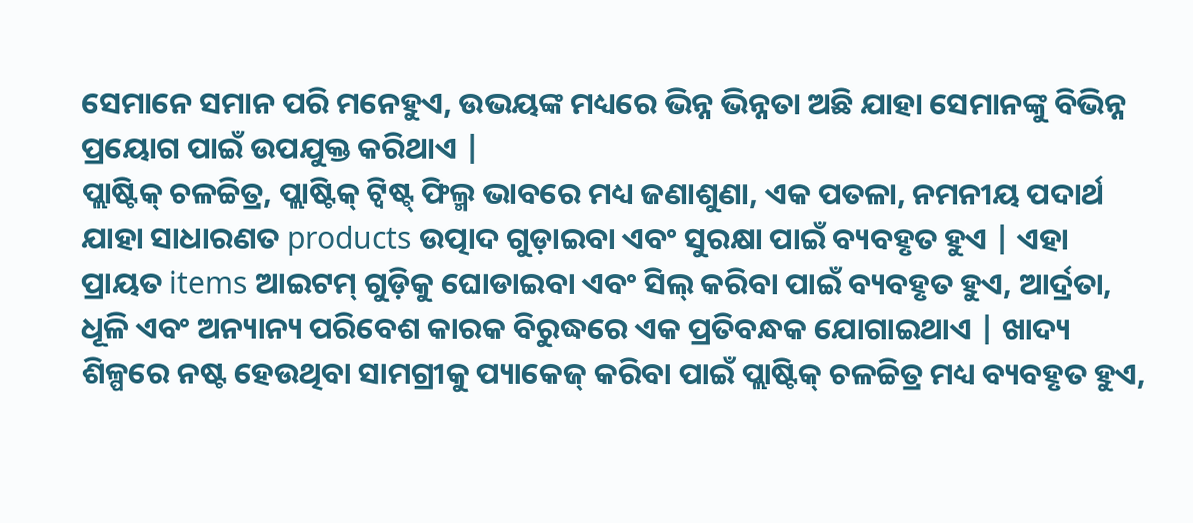ସେମାନେ ସମାନ ପରି ମନେହୁଏ, ଉଭୟଙ୍କ ମଧ୍ୟରେ ଭିନ୍ନ ଭିନ୍ନତା ଅଛି ଯାହା ସେମାନଙ୍କୁ ବିଭିନ୍ନ ପ୍ରୟୋଗ ପାଇଁ ଉପଯୁକ୍ତ କରିଥାଏ |
ପ୍ଲାଷ୍ଟିକ୍ ଚଳଚ୍ଚିତ୍ର, ପ୍ଲାଷ୍ଟିକ୍ ଟ୍ୱିଷ୍ଟ୍ ଫିଲ୍ମ ଭାବରେ ମଧ୍ୟ ଜଣାଶୁଣା, ଏକ ପତଳା, ନମନୀୟ ପଦାର୍ଥ ଯାହା ସାଧାରଣତ products ଉତ୍ପାଦ ଗୁଡ଼ାଇବା ଏବଂ ସୁରକ୍ଷା ପାଇଁ ବ୍ୟବହୃତ ହୁଏ | ଏହା ପ୍ରାୟତ items ଆଇଟମ୍ ଗୁଡ଼ିକୁ ଘୋଡାଇବା ଏବଂ ସିଲ୍ କରିବା ପାଇଁ ବ୍ୟବହୃତ ହୁଏ, ଆର୍ଦ୍ରତା, ଧୂଳି ଏବଂ ଅନ୍ୟାନ୍ୟ ପରିବେଶ କାରକ ବିରୁଦ୍ଧରେ ଏକ ପ୍ରତିବନ୍ଧକ ଯୋଗାଇଥାଏ | ଖାଦ୍ୟ ଶିଳ୍ପରେ ନଷ୍ଟ ହେଉଥିବା ସାମଗ୍ରୀକୁ ପ୍ୟାକେଜ୍ କରିବା ପାଇଁ ପ୍ଲାଷ୍ଟିକ୍ ଚଳଚ୍ଚିତ୍ର ମଧ୍ୟ ବ୍ୟବହୃତ ହୁଏ,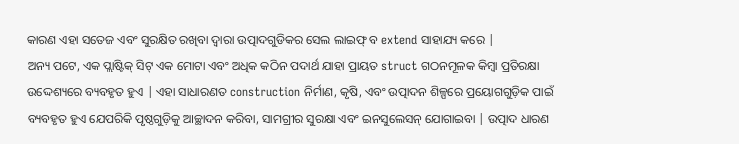କାରଣ ଏହା ସତେଜ ଏବଂ ସୁରକ୍ଷିତ ରଖିବା ଦ୍ୱାରା ଉତ୍ପାଦଗୁଡିକର ସେଲ ଲାଇଫ୍ ବ extend ସାହାଯ୍ୟ କରେ |
ଅନ୍ୟ ପଟେ, ଏକ ପ୍ଲାଷ୍ଟିକ୍ ସିଟ୍ ଏକ ମୋଟା ଏବଂ ଅଧିକ କଠିନ ପଦାର୍ଥ ଯାହା ପ୍ରାୟତ struct ଗଠନମୂଳକ କିମ୍ବା ପ୍ରତିରକ୍ଷା ଉଦ୍ଦେଶ୍ୟରେ ବ୍ୟବହୃତ ହୁଏ | ଏହା ସାଧାରଣତ construction ନିର୍ମାଣ, କୃଷି, ଏବଂ ଉତ୍ପାଦନ ଶିଳ୍ପରେ ପ୍ରୟୋଗଗୁଡ଼ିକ ପାଇଁ ବ୍ୟବହୃତ ହୁଏ ଯେପରିକି ପୃଷ୍ଠଗୁଡ଼ିକୁ ଆଚ୍ଛାଦନ କରିବା, ସାମଗ୍ରୀର ସୁରକ୍ଷା ଏବଂ ଇନସୁଲେସନ୍ ଯୋଗାଇବା | ଉତ୍ପାଦ ଧାରଣ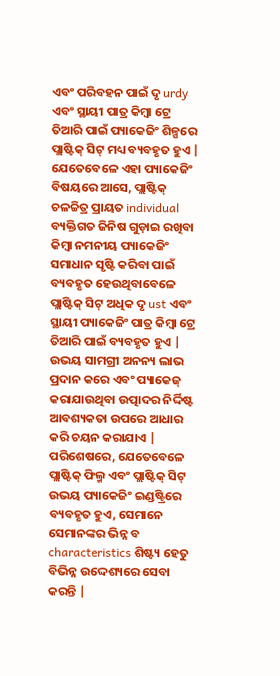ଏବଂ ପରିବହନ ପାଇଁ ଦୃ urdy ଏବଂ ସ୍ଥାୟୀ ପାତ୍ର କିମ୍ବା ଟ୍ରେ ତିଆରି ପାଇଁ ପ୍ୟାକେଜିଂ ଶିଳ୍ପରେ ପ୍ଲାଷ୍ଟିକ୍ ସିଟ୍ ମଧ୍ୟ ବ୍ୟବହୃତ ହୁଏ |
ଯେତେବେଳେ ଏହା ପ୍ୟାକେଜିଂ ବିଷୟରେ ଆସେ, ପ୍ଲାଷ୍ଟିକ୍ ଚଳଚ୍ଚିତ୍ର ପ୍ରାୟତ individual ବ୍ୟକ୍ତିଗତ ଜିନିଷ ଗୁଡ଼ାଇ ରଖିବା କିମ୍ବା ନମନୀୟ ପ୍ୟାକେଜିଂ ସମାଧାନ ସୃଷ୍ଟି କରିବା ପାଇଁ ବ୍ୟବହୃତ ହେଉଥିବାବେଳେ ପ୍ଲାଷ୍ଟିକ୍ ସିଟ୍ ଅଧିକ ଦୃ ust ଏବଂ ସ୍ଥାୟୀ ପ୍ୟାକେଜିଂ ପାତ୍ର କିମ୍ବା ଟ୍ରେ ତିଆରି ପାଇଁ ବ୍ୟବହୃତ ହୁଏ | ଉଭୟ ସାମଗ୍ରୀ ଅନନ୍ୟ ଲାଭ ପ୍ରଦାନ କରେ ଏବଂ ପ୍ୟାକେଜ୍ କରାଯାଉଥିବା ଉତ୍ପାଦର ନିର୍ଦ୍ଦିଷ୍ଟ ଆବଶ୍ୟକତା ଉପରେ ଆଧାର କରି ଚୟନ କରାଯାଏ |
ପରିଶେଷରେ, ଯେତେବେଳେ ପ୍ଲାଷ୍ଟିକ୍ ଫିଲ୍ମ ଏବଂ ପ୍ଲାଷ୍ଟିକ୍ ସିଟ୍ ଉଭୟ ପ୍ୟାକେଜିଂ ଇଣ୍ଡଷ୍ଟ୍ରିରେ ବ୍ୟବହୃତ ହୁଏ, ସେମାନେ ସେମାନଙ୍କର ଭିନ୍ନ ବ characteristics ଶିଷ୍ଟ୍ୟ ହେତୁ ବିଭିନ୍ନ ଉଦ୍ଦେଶ୍ୟରେ ସେବା କରନ୍ତି |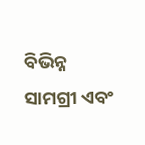ବିଭିନ୍ନ ସାମଗ୍ରୀ ଏବଂ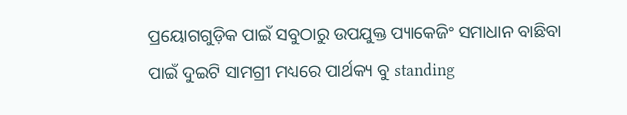ପ୍ରୟୋଗଗୁଡ଼ିକ ପାଇଁ ସବୁଠାରୁ ଉପଯୁକ୍ତ ପ୍ୟାକେଜିଂ ସମାଧାନ ବାଛିବା ପାଇଁ ଦୁଇଟି ସାମଗ୍ରୀ ମଧ୍ୟରେ ପାର୍ଥକ୍ୟ ବୁ standing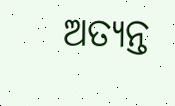ଅତ୍ୟନ୍ତ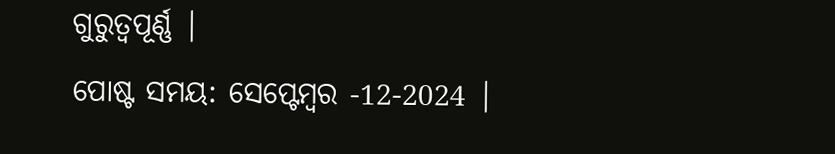ଗୁରୁତ୍ୱପୂର୍ଣ୍ଣ |
ପୋଷ୍ଟ ସମୟ: ସେପ୍ଟେମ୍ବର -12-2024 |